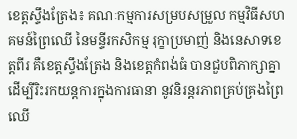ខេត្តស្ទឹងត្រែង៖ គណៈកម្មការសម្របសម្រួល កម្មវិធីសហគមន៍ព្រៃឈើ នៃមន្ទីរកសិកម្ម រុក្ខាប្រមាញ់ និងនេសាទខេត្តពីរ គឺខេត្តស្ទឹងត្រែង និងខេត្តកំពង់ធំ បានជួបពិភាក្សាគ្នា ដើម្បីរិះរកយន្តការក្នុងការធានា នូវនិរន្តរភាពគ្រប់គ្រងព្រៃឈើ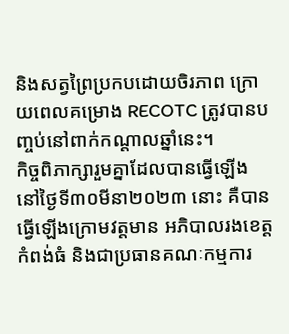និងសត្វព្រៃប្រកបដោយចិរភាព ក្រោយពេលគម្រោង RECOTC ត្រូវបានបញ្ចប់នៅពាក់កណ្តាលឆ្នាំនេះ។
កិច្ចពិភាក្សារួមគ្នាដែលបានធ្វើឡើង នៅថ្ងៃទី៣០មីនា២០២៣ នោះ គឺបានធ្វើឡើងក្រោមវត្តមាន អភិបាលរងខេត្តកំពង់ធំ និងជាប្រធានគណៈកម្មការ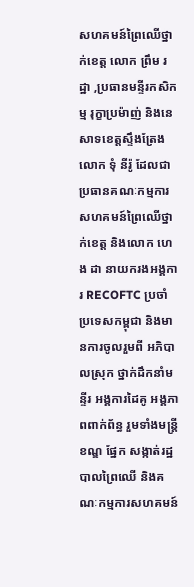សហគមន៍ព្រៃឈើថ្នាក់ខេត្ត លោក ព្រឹម រដ្ឋា ,ប្រធានមន្ទីរកសិកម្ម រុក្ខាប្រម៉ាញ់ និងនេសាទខេត្តស្ទឹងត្រែង លោក ទុំ នីរ៉ូ ដែលជាប្រធានគណៈកម្មការសហគមន៍ព្រៃឈើថ្នាក់ខេត្ត និងលោក ហេង ដា នាយករងអង្គការ RECOFTC ប្រចាំប្រទេសកម្ពុជា និងមានការចូលរួមពី អភិបាលស្រុក ថ្នាក់ដឹកនាំមន្ទីរ អង្គការដៃគូ អង្គភាពពាក់ព័ន្ធ រួមទាំងមន្ត្រីខណ្ឌ ផ្នែក សង្កាត់រដ្ឋបាលព្រៃឈើ និងគណៈកម្មការសហគមន៍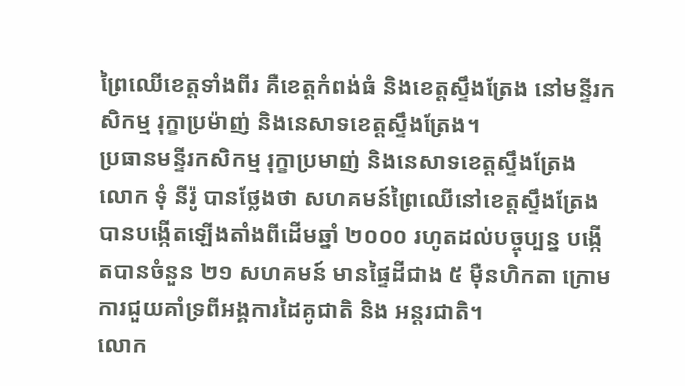ព្រៃឈើខេត្តទាំងពីរ គឺខេត្តកំពង់ធំ និងខេត្តស្ទឹងត្រែង នៅមន្ទីរកសិកម្ម រុក្ខាប្រម៉ាញ់ និងនេសាទខេត្តស្ទឹងត្រែង។
ប្រធានមន្ទីរកសិកម្ម រុក្ខាប្រមាញ់ និងនេសាទខេត្តស្ទឹងត្រែង លោក ទុំ នីរ៉ូ បានថ្លែងថា សហគមន៍ព្រៃឈើនៅខេត្តស្ទឹងត្រែង បានបង្កើតឡើងតាំងពីដើមឆ្នាំ ២០០០ រហូតដល់បច្ចុប្បន្ន បង្កើតបានចំនួន ២១ សហគមន៍ មានផ្ទៃដីជាង ៥ ម៉ឺនហិកតា ក្រោមការជួយគាំទ្រពីអង្គការដៃគូជាតិ និង អន្តរជាតិ។
លោក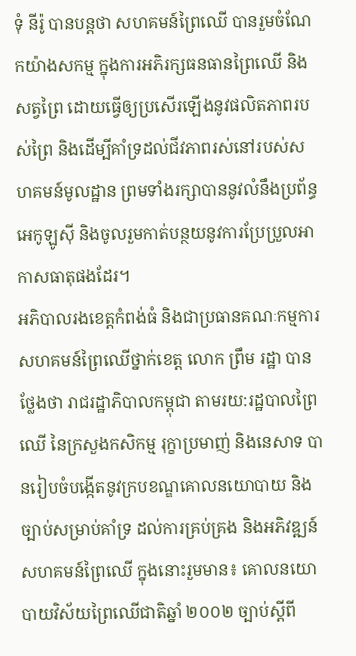ទុំ នីរ៉ូ បានបន្តថា សហគមន៍ព្រៃឈើ បានរួមចំណែកយ៉ាងសកម្ម ក្នុងការអភិរក្សធនធានព្រៃឈើ និងសត្វព្រៃ ដោយធ្វើឲ្យប្រសើរឡើងនូវផលិតភាពរបស់ព្រៃ និងដើម្បីគាំទ្រដល់ជីវភាពរស់នៅរបស់សហគមន៍មូលដ្ឋាន ព្រមទាំងរក្សាបាននូវលំនឹងប្រព័ន្ធអេកូឡូស៊ី និងចូលរួមកាត់បន្ថយនូវការប្រែប្រួលអាកាសធាតុផងដែរ។
អភិបាលរងខេត្តកំពង់ធំ និងជាប្រធានគណៈកម្មការសហគមន៍ព្រៃឈើថ្នាក់ខេត្ត លោក ព្រឹម រដ្ឋា បានថ្លែងថា រាជរដ្ឋាភិបាលកម្ពុជា តាមរយ:រដ្ឋបាលព្រៃឈើ នៃក្រសួងកសិកម្ម រុក្ខាប្រមាញ់ និងនេសាទ បានរៀបចំបង្កើតនូវក្របខណ្ឌគោលនយោបាយ និងច្បាប់សម្រាប់គាំទ្រ ដល់ការគ្រប់គ្រង និងអភិវឌ្ឍន៍សហគមន៍ព្រៃឈើ ក្នុងនោះរួមមាន៖ គោលនយោបាយវិស័យព្រៃឈើជាតិឆ្នាំ ២០០២ ច្បាប់ស្តីពី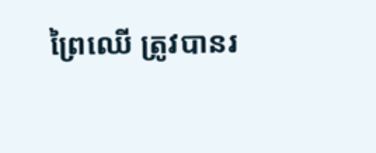ព្រៃឈើ ត្រូវបានរ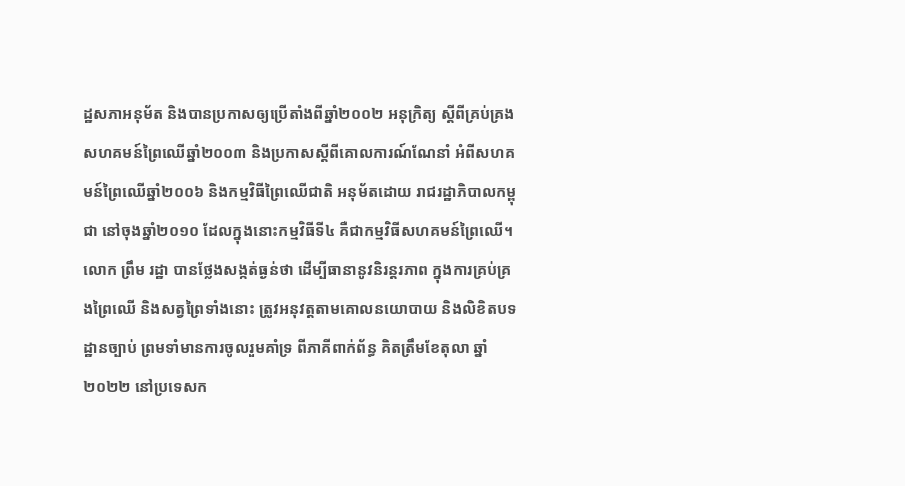ដ្ឋសភាអនុម័ត និងបានប្រកាសឲ្យប្រើតាំងពីឆ្នាំ២០០២ អនុក្រិត្យ ស្តីពីគ្រប់គ្រងសហគមន៍ព្រៃឈើឆ្នាំ២០០៣ និងប្រកាសស្តីពីគោលការណ៍ណែនាំ អំពីសហគមន៍ព្រៃឈើឆ្នាំ២០០៦ និងកម្មវិធីព្រៃឈើជាតិ អនុម័តដោយ រាជរដ្ឋាភិបាលកម្ពុជា នៅចុងឆ្នាំ២០១០ ដែលក្នុងនោះកម្មវិធីទី៤ គឺជាកម្មវិធីសហគមន៍ព្រៃឈើ។
លោក ព្រឹម រដ្ឋា បានថ្លែងសង្កត់ធ្ងន់ថា ដើម្បីធានានូវនិរន្តរភាព ក្នុងការគ្រប់គ្រងព្រៃឈើ និងសត្វព្រៃទាំងនោះ ត្រូវអនុវត្តតាមគោលនយោបាយ និងលិខិតបទដ្ឋានច្បាប់ ព្រមទាំមានការចូលរួមគាំទ្រ ពីភាគីពាក់ព័ន្ធ គិតត្រឹមខែតុលា ឆ្នាំ២០២២ នៅប្រទេសក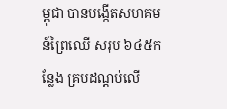ម្ពុជា បានបង្កើតសហគមន៍ព្រៃឈើ សរុប ៦៤៥កន្លែង គ្របដណ្តប់លើ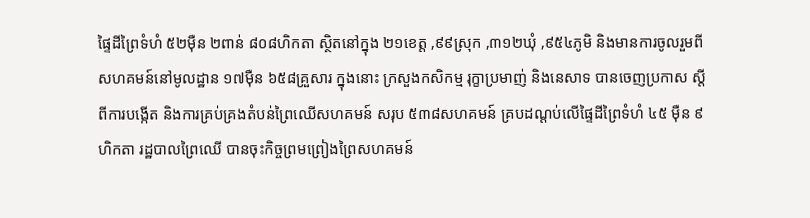ផ្ទៃដីព្រៃទំហំ ៥២ម៉ឺន ២ពាន់ ៨០៨ហិកតា ស្ថិតនៅក្នុង ២១ខេត្ត ,៩៩ស្រុក ,៣១២ឃុំ ,៩៥៤ភូមិ និងមានការចូលរួមពីសហគមន៍នៅមូលដ្ឋាន ១៧ម៉ឺន ៦៥៨គ្រួសារ ក្នុងនោះ ក្រសួងកសិកម្ម រុក្ខាប្រមាញ់ និងនេសាទ បានចេញប្រកាស ស្តីពីការបង្កើត និងការគ្រប់គ្រងតំបន់ព្រៃឈើសហគមន៍ សរុប ៥៣៨សហគមន៍ គ្របដណ្តប់លើផ្ទៃដីព្រៃទំហំ ៤៥ ម៉ឺន ៩ហិកតា រដ្ឋបាលព្រៃឈើ បានចុះកិច្ចព្រមព្រៀងព្រៃសហគមន៍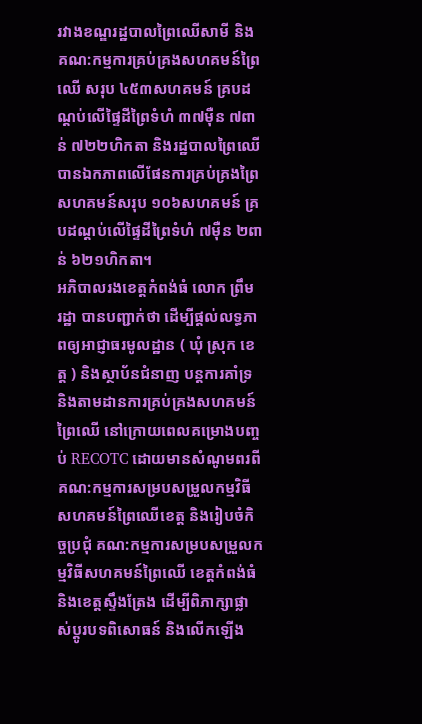រវាងខណ្ឌរដ្ឋបាលព្រៃឈើសាមី និងគណ:កម្មការគ្រប់គ្រងសហគមន៍ព្រៃឈើ សរុប ៤៥៣សហគមន៍ គ្របដណ្តប់លើផ្ទៃដីព្រៃទំហំ ៣៧ម៉ឺន ៧ពាន់ ៧២២ហិកតា និងរដ្ឋបាលព្រៃឈើ បានឯកភាពលើផែនការគ្រប់គ្រងព្រៃសហគមន៍សរុប ១០៦សហគមន៍ គ្របដណ្តប់លើផ្ទៃដីព្រៃទំហំ ៧ម៉ឺន ២ពាន់ ៦២១ហិកតា។
អភិបាលរងខេត្តកំពង់ធំ លោក ព្រឹម រដ្ឋា បានបញ្ជាក់ថា ដើម្បីផ្តល់លទ្ធភាពឲ្យអាជ្ញាធរមូលដ្ឋាន ( ឃុំ ស្រុក ខេត្ត ) និងស្ថាប័នជំនាញ បន្តការគាំទ្រ និងតាមដានការគ្រប់គ្រងសហគមន៍ព្រៃឈើ នៅក្រោយពេលគម្រោងបញ្ចប់ RECOTC ដោយមានសំណូមពរពី គណ:កម្មការសម្របសម្រួលកម្មវិធីសហគមន៍ព្រៃឈើខេត្ត និងរៀបចំកិច្ចប្រជុំ គណ:កម្មការសម្របសម្រួលកម្មវិធីសហគមន៍ព្រៃឈើ ខេត្តកំពង់ធំ និងខេត្តសឹ្ទងត្រែង ដើម្បីពិភាក្សាផ្លាស់ប្តូរបទពិសោធន៍ និងលើកឡើង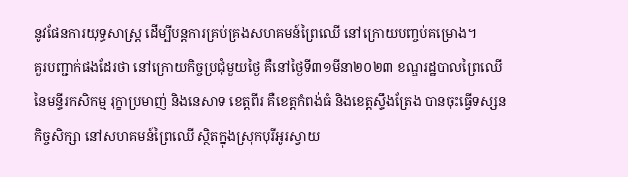នូវផែនការយុទ្ធសាស្រ្ត ដើម្បីបន្តការគ្រប់គ្រងសហគមន៍ព្រៃឈើ នៅក្រោយបញ្ចប់គម្រោង។
គួរបញ្ជាក់ផងដែរថា នៅក្រោយកិច្ចប្រជុំមួយថ្ងៃ គឺនៅថ្ងៃទី៣១មីនា២០២៣ ខណ្ឌរដ្ឋបាលព្រៃឈើ នៃមន្ទីរកសិកម្ម រុក្ខាប្រមាញ់ និងនេសាទ ខេត្តពីរ គឺខេត្តកំពង់ធំ និងខេត្តស្ទឹងត្រែង បានចុះធ្វើទស្សនកិច្ចសិក្សា នៅសហគមន៍ព្រៃឈើ ស្ថិតក្នុងស្រុកបុរីអូរស្វាយ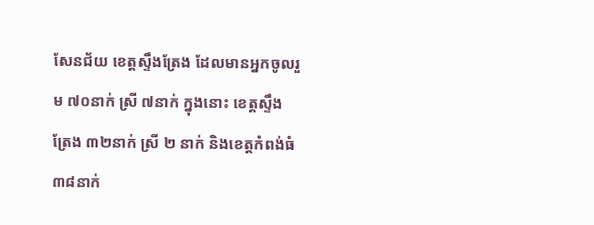សែនជ័យ ខេត្តសឹ្ទងត្រែង ដែលមានអ្នកចូលរួម ៧០នាក់ ស្រី ៧នាក់ ក្នុងនោះ ខេត្តសឹ្ទងត្រែង ៣២នាក់ ស្រី ២ នាក់ និងខេត្តកំពង់ធំ ៣៨នាក់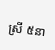ស្រី ៥នា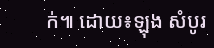ក់៕ ដោយ៖ឡុង សំបូរ